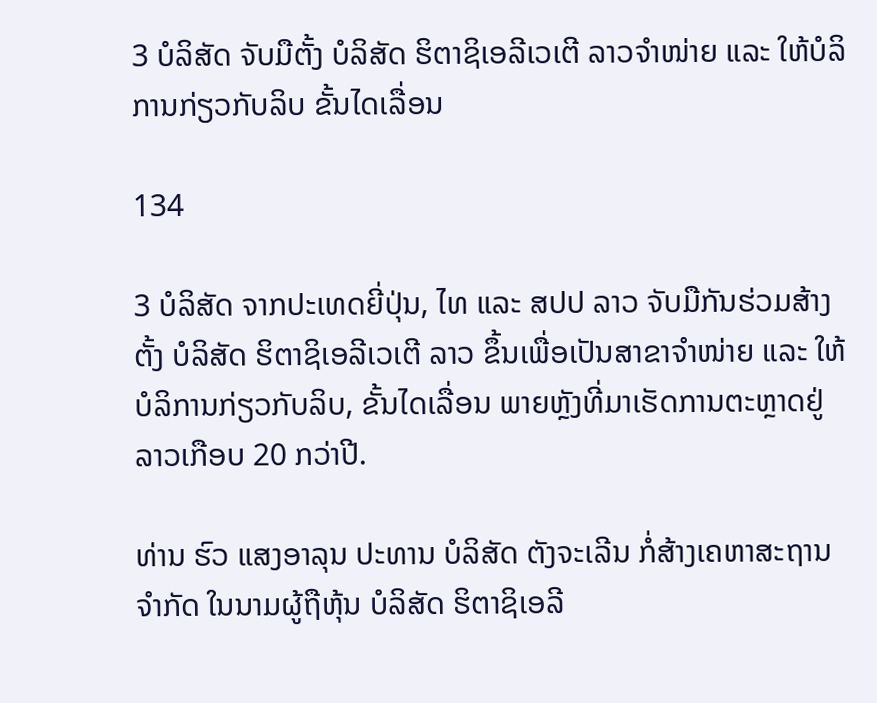3 ບໍລິສັດ ຈັບມືຕັ້ງ ບໍລິສັດ ຮິຕາຊິເອລີເວເຕີ ລາວຈຳໜ່າຍ ແລະ ໃຫ້ບໍລິການກ່ຽວກັບລິບ ຂັ້ນໄດເລື່ອນ

134

3 ບໍລິສັດ ຈາກປະເທດຍີ່ປຸ່ນ, ໄທ ແລະ ສປປ ລາວ ຈັບມືກັນຮ່ວມສ້າງຕັ້ງ ບໍລິສັດ ຮິຕາຊິເອລີເວເຕີ ລາວ ຂຶ້ນເພື່ອເປັນສາຂາຈຳໜ່າຍ ແລະ ໃຫ້ບໍລິການກ່ຽວກັບລິບ, ຂັ້ນໄດເລື່ອນ ພາຍຫຼັງທີ່ມາເຮັດການຕະຫຼາດຢູ່ລາວເກືອບ 20 ກວ່າປີ.

ທ່ານ ຮົວ ແສງອາລຸນ ປະທານ ບໍລິສັດ ຕັງຈະເລີນ ກໍ່ສ້າງເຄຫາສະຖານ ຈຳກັດ ໃນນາມຜູ້ຖືຫຸ້ນ ບໍລິສັດ ຮິຕາຊິເອລີ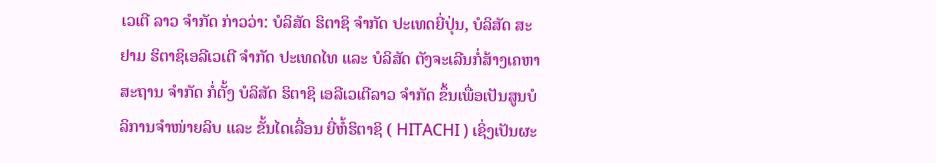ເວເຕີ ລາວ ຈຳກັດ ກ່າວວ່າ: ບໍລິສັດ ຮິຕາຊິ ຈຳກັດ ປະເທດຍີ່ປຸ່ນ, ບໍລິສັດ ສະຢາມ ຮິຕາຊິເອລີເວເຕີ ຈຳກັດ ປະເທດໄທ ແລະ ບໍລິສັດ ຕັງຈະເລີນກໍ່ສ້າງເຄຫາສະຖານ ຈຳກັດ ກໍ່ຕັ້ງ ບໍລິສັດ ຮິຕາຊິ ເອລີເວເຕີລາວ ຈຳກັດ ຂຶ້ນເພື່ອເປັນສູນບໍ  ລິການຈຳໜ່າຍລິບ ແລະ ຂັ້ນໄດເລື່ອນ ຍີ່ຫໍ້ຮິຕາຊິ ( HITACHI ) ເຊິ່ງເປັນຜະ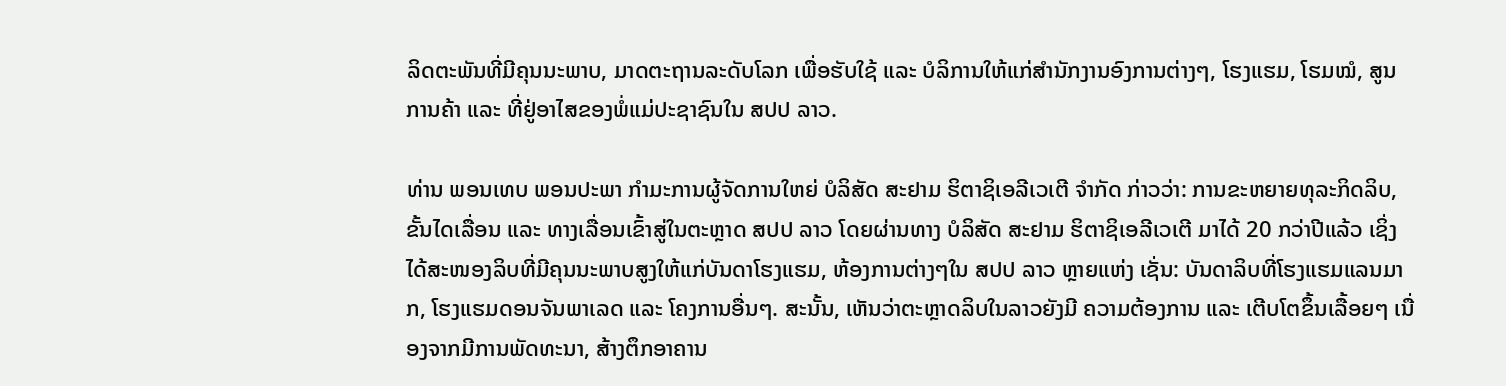ລິດຕະພັນທີ່ມີຄຸນນະພາບ, ມາດຕະຖານລະດັບໂລກ ເພື່ອຮັບໃຊ້ ແລະ ບໍລິການໃຫ້ແກ່ສຳນັກງານອົງການຕ່າງໆ, ໂຮງແຮມ, ໂຮມໝໍ, ສູນການຄ້າ ແລະ ທີ່ຢູ່ອາໄສຂອງພໍ່ແມ່ປະຊາຊົນໃນ ສປປ ລາວ.

ທ່ານ ພອນເທບ ພອນປະພາ ກຳມະການຜູ້ຈັດການໃຫຍ່ ບໍລິສັດ ສະຢາມ ຮິຕາຊິເອລີເວເຕີ ຈຳກັດ ກ່າວວ່າ: ການຂະຫຍາຍທຸລະກິດລິບ, ຂັ້ນໄດເລື່ອນ ແລະ ທາງເລື່ອນເຂົ້າສູ່ໃນຕະຫຼາດ ສປປ ລາວ ໂດຍຜ່ານທາງ ບໍລິສັດ ສະຢາມ ຮິຕາຊິເອລີເວເຕີ ມາໄດ້ 20 ກວ່າປີແລ້ວ ເຊິ່ງໄດ້ສະໜອງລິບທີ່ມີຄຸນນະພາບສູງໃຫ້ແກ່ບັນດາໂຮງແຮມ, ຫ້ອງການຕ່າງໆໃນ ສປປ ລາວ ຫຼາຍແຫ່ງ ເຊັ່ນ: ບັນດາລິບທີ່ໂຮງແຮມແລນມາກ, ໂຮງແຮມດອນຈັນພາເລດ ແລະ ໂຄງການອື່ນໆ. ສະນັ້ນ, ເຫັນວ່າຕະຫຼາດລິບໃນລາວຍັງມີ ຄວາມຕ້ອງການ ແລະ ເຕີບໂຕຂຶ້ນເລື້ອຍໆ ເນື່ອງຈາກມີການພັດທະນາ, ສ້າງຕຶກອາຄານ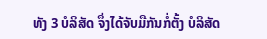ທັງ 3 ບໍລິສັດ ຈຶ່ງໄດ້ຈັບມືກັນກໍ່ຕັ້ງ ບໍລິສັດ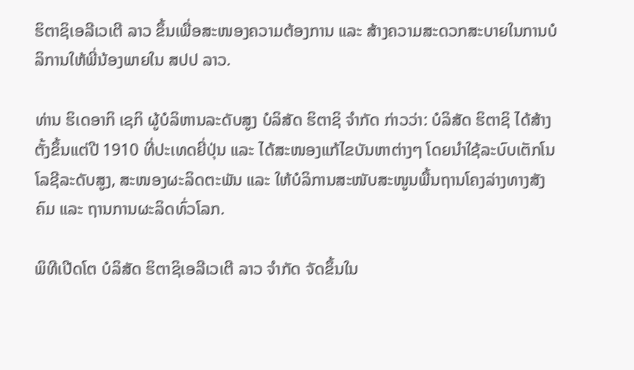ຮິຕາຊິເອລີເວເຕີ ລາວ ຂຶ້ນເພື່ອສະໜອງຄວາມຕ້ອງການ ແລະ ສ້າງຄວາມສະດວກສະບາຍໃນການບໍລິການໃຫ້ພີ່ນ້ອງພາຍໃນ ສປປ ລາວ.

ທ່ານ ຮິເດອາກິ ເຊກິ ຜູ້ບໍລິຫານລະດັບສູງ ບໍລິສັດ ຮິຕາຊິ ຈຳກັດ ກ່າວວ່າ: ບໍລິສັດ ຮິຕາຊິ ໄດ້ສ້າງຕັ້ງຂຶ້ນແຕ່ປີ 1910 ທີ່ປະເທດຍີ່ປຸ່ນ ແລະ ໄດ້ສະໜອງແກ້ໄຂບັນຫາຕ່າງໆ ໂດຍນຳໃຊ້ລະບົບເຕັກໂນໂລຊີລະດັບສູງ, ສະໜອງຜະລິດຕະພັນ ແລະ ໃຫ້ບໍລິການສະໜັບສະໜູນພື້ນຖານໂຄງລ່າງທາງສັງຄົມ ແລະ ຖານການຜະລິດທົ່ວໂລກ.

ພິທີເປີດໂຕ ບໍລິສັດ ຮິຕາຊິເອລີເວເຕີ ລາວ ຈຳກັດ ຈັດຂຶ້ນໃນ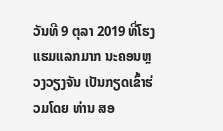ວັນທີ 9 ຕຸລາ 2019 ທີ່ໂຮງແຮມແລກມາກ ນະຄອນຫຼວງວຽງຈັນ ເປັນກຽດເຂົ້າຮ່ວມໂດຍ ທ່ານ ສອ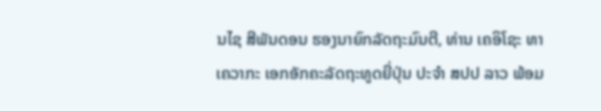ນໄຊ ສີພັນດອນ ຮອງນາຍົກລັດຖະມົນຕີ, ທ່ານ ເຄອິໂຊະ ທາເຄວາກະ ເອກອັກຄະລັດຖະທູດຍີ່ປຸ່ນ ປະຈໍາ ສປປ ລາວ ພ້ອມ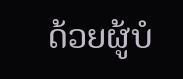ດ້ວຍຜູ້ບໍ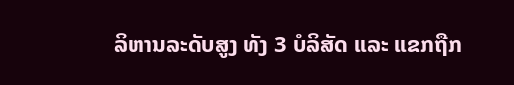ລິຫານລະດັບສູງ ທັງ 3 ບໍລິສັດ ແລະ ແຂກຖືກ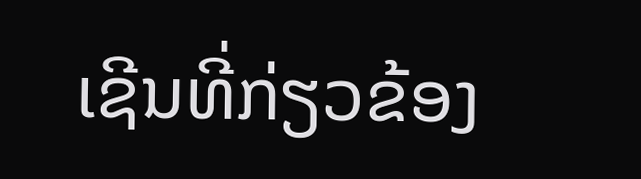ເຊີນທີ່ກ່ຽວຂ້ອງ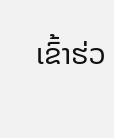ເຂົ້າຮ່ວ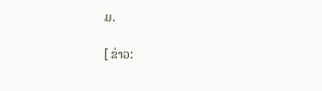ມ.

[ ຂ່າວ: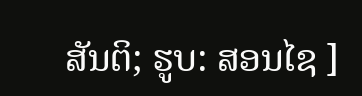ສັນຕິ; ຮູບ: ສອນໄຊ ]